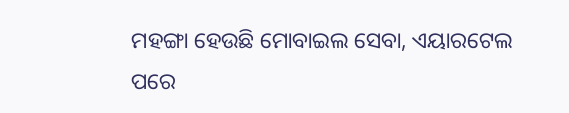ମହଙ୍ଗା ହେଉଛି ମୋବାଇଲ ସେବା, ଏୟାରଟେଲ ପରେ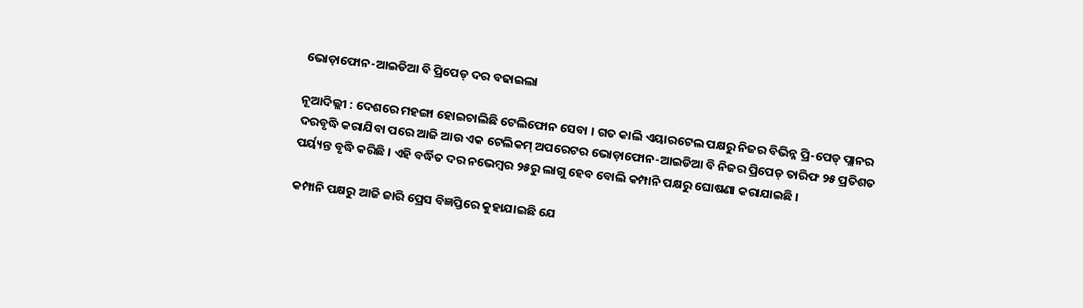ଭୋଡ଼ାଫୋନ-ଆଇଡିଆ ବି ପ୍ରିପେଡ୍ ଦର ବଢାଇଲା

ନୂଆଦିଲ୍ଲୀ : ଦେଶରେ ମହଙ୍ଗା ହୋଇଚାଲିଛି ଟେଲିଫୋନ ସେବା । ଗତ କାଲି ଏୟାରଟେଲ ପକ୍ଷରୁ ନିଜର ବିଭିନ୍ନ ପ୍ରି-ପେଡ୍ ପ୍ଲାନର ଦରବୃଦ୍ଧି କରାଯିବା ପରେ ଆଜି ଆଉ ଏକ ଟେଲିକମ୍ ଅପରେଟର ଭୋଡ଼ାଫୋନ-ଆଇଡିଆ ବି ନିଜର ପ୍ରିପେଡ୍ ତାରିଫ ୨୫ ପ୍ରତିଶତ ପର୍ୟ୍ୟନ୍ତ ବୃଦ୍ଧି କରିଛି । ଏହି ବର୍ଦ୍ଧିତ ଦର ନଭେମ୍ବର ୨୫ରୁ ଲାଗୁ ହେବ ବୋଲି କମ୍ପାନି ପକ୍ଷରୁ ଘୋଷଣା କରାଯାଇଛି ।

କମ୍ପାନି ପକ୍ଷରୁ ଆଜି ଜାରି ପ୍ରେସ ବିଜ୍ଞପ୍ତିରେ କୁହାଯାଇଛି ଯେ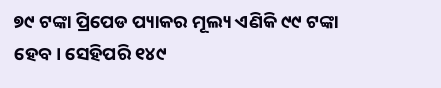୭୯ ଟଙ୍କା ପ୍ରିପେଡ ପ୍ୟାକର ମୂଲ୍ୟ ଏଣିକି ୯୯ ଟଙ୍କା ହେବ । ସେହିପରି ୧୪୯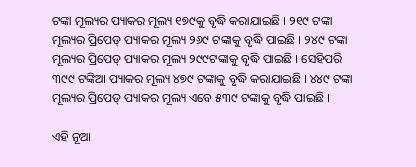ଟଙ୍କା ମୂଲ୍ୟର ପ୍ୟାକର ମୂଲ୍ୟ ୧୭୯କୁ ବୃଦ୍ଧି କରାଯାଇଛି । ୨୧୯ ଟଙ୍କା ମୂଲ୍ୟର ପ୍ରିପେଡ୍ ପ୍ୟାକର ମୂଲ୍ୟ ୨୬୯ ଟଙ୍କାକୁ ବୃଦ୍ଧି ପାଇଛି । ୨୪୯ ଟଙ୍କା ମୂଲ୍ୟର ପ୍ରିପେଡ୍ ପ୍ୟାକର ମୂଲ୍ୟ ୨୯୯ଟଙ୍କାକୁ ବୃଦ୍ଧି ପାଇଛି । ସେହିପରି ୩୯୯ ଟଙ୍କିଆ ପ୍ୟାକର ମୂଲ୍ୟ ୪୭୯ ଟଙ୍କାକୁ ବୃଦ୍ଧି କରାଯାଇଛି । ୪୪୯ ଟଙ୍କା ମୂଲ୍ୟର ପ୍ରିପେଡ୍ ପ୍ୟାକର ମୂଲ୍ୟ ଏବେ ୫୩୯ ଟଙ୍କାକୁ ବୃଦ୍ଧି ପାଇଛି ।

ଏହି ନୂଆ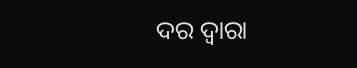ଦର ଦ୍ବାରା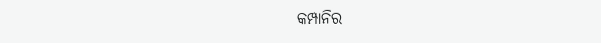କମ୍ପାନିର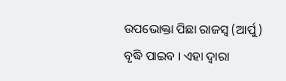ଉପଭୋକ୍ତା ପିଛା ରାଜସ୍ବ (ଆର୍ପୁ) ବୃଦ୍ଧି ପାଇବ । ଏହା ଦ୍ବାରା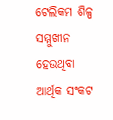ଟେଲିକମ ଶିଳ୍ପ ସମ୍ମୁଖୀନ ହେଉଥିବା ଆର୍ଥିକ ସଂକଟ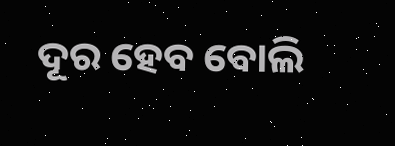ଦୂର ହେବ ବୋଲି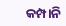କମ୍ପାନି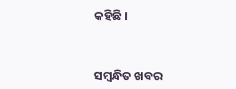କହିଛି ।



ସମ୍ବନ୍ଧିତ ଖବର